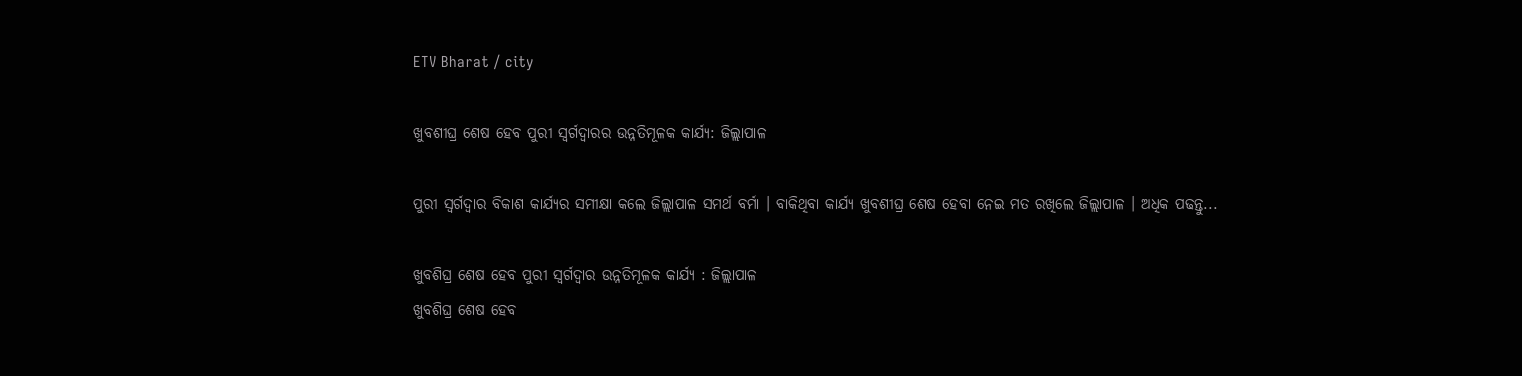ETV Bharat / city

ଖୁବଶୀଘ୍ର ଶେଷ ହେବ ପୁରୀ ସ୍ୱର୍ଗଦ୍ୱାରର ଉନ୍ନତିମୂଳକ କାର୍ଯ୍ୟ: ଜିଲ୍ଲାପାଳ

ପୁରୀ ସ୍ୱର୍ଗଦ୍ୱାର ବିକାଶ କାର୍ଯ୍ୟର ସମୀକ୍ଷା କଲେ ଜିଲ୍ଲାପାଳ ସମର୍ଥ ବର୍ମା । ବାକିଥିବା କାର୍ଯ୍ୟ ଖୁବଶୀଘ୍ର ଶେଷ ହେବା ନେଇ ମତ ରଖିଲେ ଜିଲ୍ଲାପାଳ । ଅଧିକ ପଢନ୍ତୁ...

ଖୁବଶିଘ୍ର ଶେଷ ହେବ ପୁରୀ ସ୍ୱର୍ଗଦ୍ୱାର ଉନ୍ନତିମୂଳକ କାର୍ଯ୍ୟ : ଜିଲ୍ଲାପାଳ
ଖୁବଶିଘ୍ର ଶେଷ ହେବ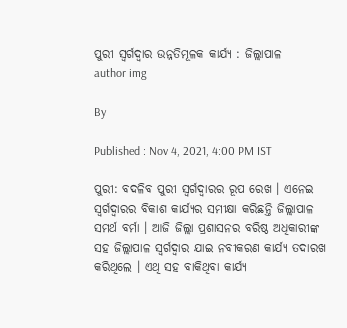ପୁରୀ ସ୍ୱର୍ଗଦ୍ୱାର ଉନ୍ନତିମୂଳକ କାର୍ଯ୍ୟ : ଜିଲ୍ଲାପାଳ
author img

By

Published : Nov 4, 2021, 4:00 PM IST

ପୁରୀ: ବଦଳିବ ପୁରୀ ସ୍ବର୍ଗଦ୍ବାରର ରୂପ ରେଖ । ଏନେଇ ସ୍ୱର୍ଗଦ୍ୱାରର ବିକାଶ କାର୍ଯ୍ୟର ସମୀକ୍ଷା କରିଛନ୍ତି ଜିଲ୍ଲାପାଳ ସମର୍ଥ ବର୍ମା । ଆଜି ଜିଲ୍ଲା ପ୍ରଶାସନର ବରିଷ୍ଠ ଅଧିକାରୀଙ୍କ ସହ ଜିଲ୍ଲାପାଳ ସ୍ୱର୍ଗଦ୍ୱାର ଯାଇ ନବୀକରଣ କାର୍ଯ୍ୟ ତଦାରଖ କରିଥିଲେ । ଏଥି ସହ ବାକିଥିବା କାର୍ଯ୍ୟ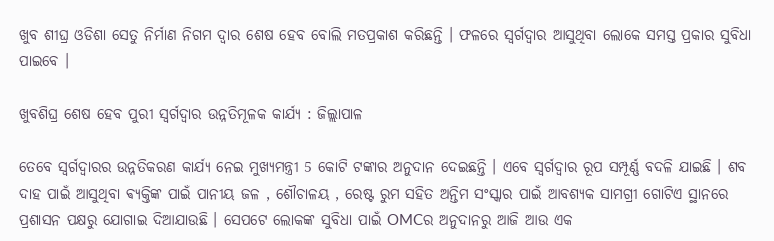ଖୁବ ଶୀଘ୍ର ଓଡିଶା ସେତୁ ନିର୍ମାଣ ନିଗମ ଦ୍ୱାର ଶେଷ ହେବ ବୋଲି ମତପ୍ରକାଶ କରିଛନ୍ତି । ଫଳରେ ସ୍ୱର୍ଗଦ୍ୱାର ଆସୁଥିବା ଲୋକେ ସମସ୍ତ ପ୍ରକାର ସୁବିଧା ପାଇବେ ।

ଖୁବଶିଘ୍ର ଶେଷ ହେବ ପୁରୀ ସ୍ୱର୍ଗଦ୍ୱାର ଉନ୍ନତିମୂଳକ କାର୍ଯ୍ୟ : ଜିଲ୍ଲାପାଳ

ତେବେ ସ୍ୱର୍ଗଦ୍ୱାରର ଉନ୍ନତିକରଣ କାର୍ଯ୍ୟ ନେଇ ମୁଖ୍ୟମନ୍ତ୍ରୀ 5 କୋଟି ଟଙ୍କାର ଅନୁଦାନ ଦେଇଛନ୍ତି । ଏବେ ସ୍ୱର୍ଗଦ୍ୱାର ରୂପ ସମ୍ପୂର୍ଣ୍ଣ ବଦଳି ଯାଇଛି । ଶବ ଦାହ ପାଇଁ ଆସୁଥିବା ଵ୍ୟକ୍ତିଙ୍କ ପାଇଁ ପାନୀୟ ଜଳ , ଶୌଚାଳୟ , ରେଷ୍ଟ ରୁମ ସହିତ ଅନ୍ତିମ ସଂସ୍କାର ପାଇଁ ଆବଶ୍ୟକ ସାମଗ୍ରୀ ଗୋଟିଏ ସ୍ଥାନରେ ପ୍ରଶାସନ ପକ୍ଷରୁ ଯୋଗାଇ ଦିଆଯାଉଛି । ସେପଟେ ଲୋକଙ୍କ ସୁବିଧା ପାଇଁ OMCର ଅନୁଦାନରୁ ଆଜି ଆଉ ଏକ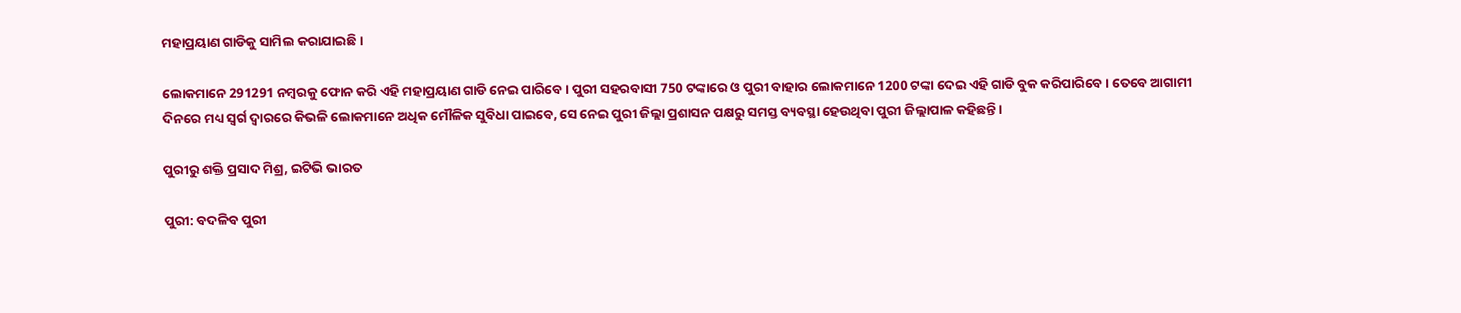ମହାପ୍ରୟାଣ ଗାଡିକୁ ସାମିଲ କରାଯାଇଛି ।

ଲୋକମାନେ 291291 ନମ୍ବରକୁ ଫୋନ କରି ଏହି ମହାପ୍ରୟାଣ ଗାଡି ନେଇ ପାରିବେ । ପୁରୀ ସହରବାସୀ 750 ଟଙ୍କାରେ ଓ ପୁରୀ ବାହାର ଲୋକମାନେ 1200 ଟଙ୍କା ଦେଇ ଏହି ଗାଡି ବୁକ କରିପାରିବେ । ତେବେ ଆଗାମୀ ଦିନରେ ମଧ୍ୟ ସ୍ଵର୍ଗ ଦ୍ୱାରରେ କିଭଳି ଲୋକମାନେ ଅଧିକ ମୌଳିକ ସୁବିଧା ପାଇବେ, ସେ ନେଇ ପୁରୀ ଜିଲ୍ଲା ପ୍ରଶାସନ ପକ୍ଷରୁ ସମସ୍ତ ବ୍ୟବସ୍ଥା ହେଉଥିବା ପୁରୀ ଜିଲ୍ଲାପାଳ କହିଛନ୍ତି ।

ପୁରୀରୁ ଶକ୍ତି ପ୍ରସାଦ ମିଶ୍ର, ଇଟିଭି ଭାରତ

ପୁରୀ: ବଦଳିବ ପୁରୀ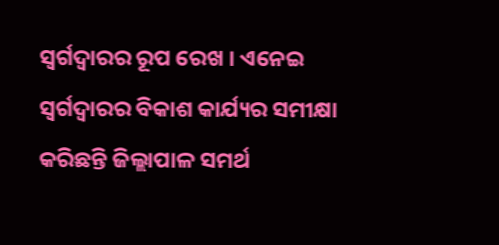ସ୍ବର୍ଗଦ୍ବାରର ରୂପ ରେଖ । ଏନେଇ ସ୍ୱର୍ଗଦ୍ୱାରର ବିକାଶ କାର୍ଯ୍ୟର ସମୀକ୍ଷା କରିଛନ୍ତି ଜିଲ୍ଲାପାଳ ସମର୍ଥ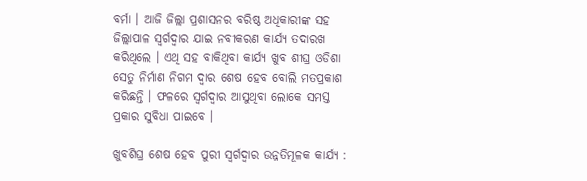ବର୍ମା । ଆଜି ଜିଲ୍ଲା ପ୍ରଶାସନର ବରିଷ୍ଠ ଅଧିକାରୀଙ୍କ ସହ ଜିଲ୍ଲାପାଳ ସ୍ୱର୍ଗଦ୍ୱାର ଯାଇ ନବୀକରଣ କାର୍ଯ୍ୟ ତଦାରଖ କରିଥିଲେ । ଏଥି ସହ ବାକିଥିବା କାର୍ଯ୍ୟ ଖୁବ ଶୀଘ୍ର ଓଡିଶା ସେତୁ ନିର୍ମାଣ ନିଗମ ଦ୍ୱାର ଶେଷ ହେବ ବୋଲି ମତପ୍ରକାଶ କରିଛନ୍ତି । ଫଳରେ ସ୍ୱର୍ଗଦ୍ୱାର ଆସୁଥିବା ଲୋକେ ସମସ୍ତ ପ୍ରକାର ସୁବିଧା ପାଇବେ ।

ଖୁବଶିଘ୍ର ଶେଷ ହେବ ପୁରୀ ସ୍ୱର୍ଗଦ୍ୱାର ଉନ୍ନତିମୂଳକ କାର୍ଯ୍ୟ :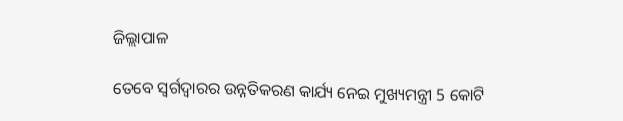ଜିଲ୍ଲାପାଳ

ତେବେ ସ୍ୱର୍ଗଦ୍ୱାରର ଉନ୍ନତିକରଣ କାର୍ଯ୍ୟ ନେଇ ମୁଖ୍ୟମନ୍ତ୍ରୀ 5 କୋଟି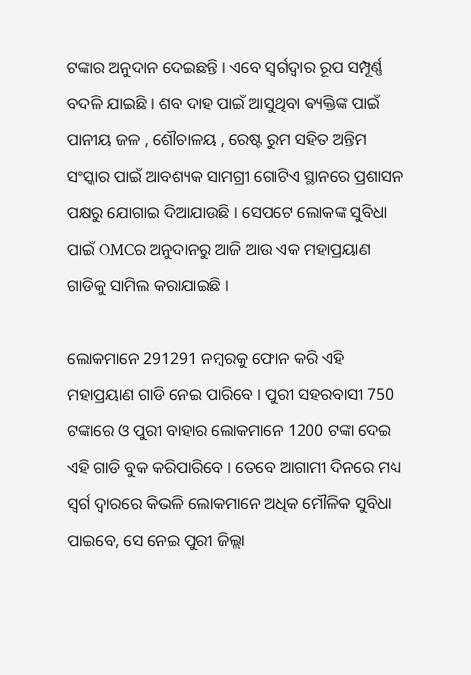ଟଙ୍କାର ଅନୁଦାନ ଦେଇଛନ୍ତି । ଏବେ ସ୍ୱର୍ଗଦ୍ୱାର ରୂପ ସମ୍ପୂର୍ଣ୍ଣ ବଦଳି ଯାଇଛି । ଶବ ଦାହ ପାଇଁ ଆସୁଥିବା ଵ୍ୟକ୍ତିଙ୍କ ପାଇଁ ପାନୀୟ ଜଳ , ଶୌଚାଳୟ , ରେଷ୍ଟ ରୁମ ସହିତ ଅନ୍ତିମ ସଂସ୍କାର ପାଇଁ ଆବଶ୍ୟକ ସାମଗ୍ରୀ ଗୋଟିଏ ସ୍ଥାନରେ ପ୍ରଶାସନ ପକ୍ଷରୁ ଯୋଗାଇ ଦିଆଯାଉଛି । ସେପଟେ ଲୋକଙ୍କ ସୁବିଧା ପାଇଁ OMCର ଅନୁଦାନରୁ ଆଜି ଆଉ ଏକ ମହାପ୍ରୟାଣ ଗାଡିକୁ ସାମିଲ କରାଯାଇଛି ।

ଲୋକମାନେ 291291 ନମ୍ବରକୁ ଫୋନ କରି ଏହି ମହାପ୍ରୟାଣ ଗାଡି ନେଇ ପାରିବେ । ପୁରୀ ସହରବାସୀ 750 ଟଙ୍କାରେ ଓ ପୁରୀ ବାହାର ଲୋକମାନେ 1200 ଟଙ୍କା ଦେଇ ଏହି ଗାଡି ବୁକ କରିପାରିବେ । ତେବେ ଆଗାମୀ ଦିନରେ ମଧ୍ୟ ସ୍ଵର୍ଗ ଦ୍ୱାରରେ କିଭଳି ଲୋକମାନେ ଅଧିକ ମୌଳିକ ସୁବିଧା ପାଇବେ, ସେ ନେଇ ପୁରୀ ଜିଲ୍ଲା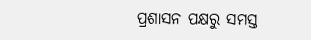ପ୍ରଶାସନ ପକ୍ଷରୁ ସମସ୍ତ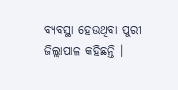ବ୍ୟବସ୍ଥା ହେଉଥିବା ପୁରୀ ଜିଲ୍ଲାପାଳ କହିଛନ୍ତି ।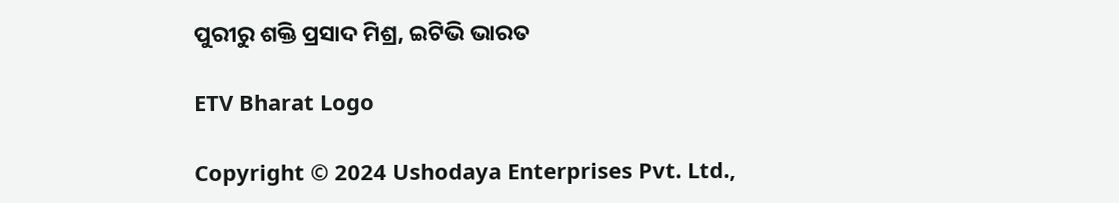ପୁରୀରୁ ଶକ୍ତି ପ୍ରସାଦ ମିଶ୍ର, ଇଟିଭି ଭାରତ

ETV Bharat Logo

Copyright © 2024 Ushodaya Enterprises Pvt. Ltd.,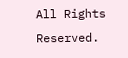All Rights Reserved.